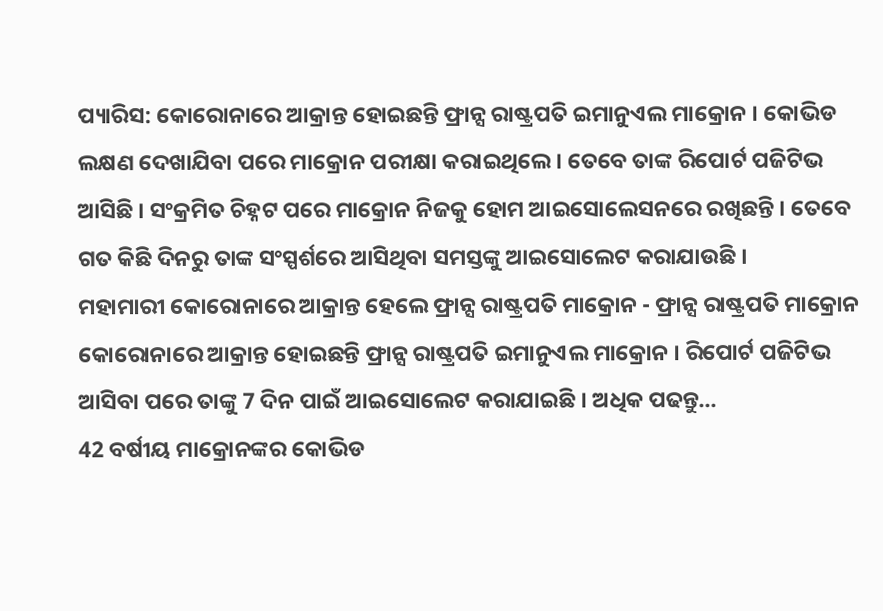ପ୍ୟାରିସ: କୋରୋନାରେ ଆକ୍ରାନ୍ତ ହୋଇଛନ୍ତି ଫ୍ରାନ୍ସ ରାଷ୍ଟ୍ରପତି ଇମାନୁଏଲ ମାକ୍ରୋନ । କୋଭିଡ ଲକ୍ଷଣ ଦେଖାଯିବା ପରେ ମାକ୍ରୋନ ପରୀକ୍ଷା କରାଇଥିଲେ । ତେବେ ତାଙ୍କ ରିପୋର୍ଟ ପଜିଟିଭ ଆସିଛି । ସଂକ୍ରମିତ ଚିହ୍ନଟ ପରେ ମାକ୍ରୋନ ନିଜକୁ ହୋମ ଆଇସୋଲେସନରେ ରଖିଛନ୍ତି । ତେବେ ଗତ କିଛି ଦିନରୁ ତାଙ୍କ ସଂସ୍ପର୍ଶରେ ଆସିଥିବା ସମସ୍ତଙ୍କୁ ଆଇସୋଲେଟ କରାଯାଉଛି ।
ମହାମାରୀ କୋରୋନାରେ ଆକ୍ରାନ୍ତ ହେଲେ ଫ୍ରାନ୍ସ ରାଷ୍ଟ୍ରପତି ମାକ୍ରୋନ - ଫ୍ରାନ୍ସ ରାଷ୍ଟ୍ରପତି ମାକ୍ରୋନ
କୋରୋନାରେ ଆକ୍ରାନ୍ତ ହୋଇଛନ୍ତି ଫ୍ରାନ୍ସ ରାଷ୍ଟ୍ରପତି ଇମାନୁଏଲ ମାକ୍ରୋନ । ରିପୋର୍ଟ ପଜିଟିଭ ଆସିବା ପରେ ତାଙ୍କୁ 7 ଦିନ ପାଇଁ ଆଇସୋଲେଟ କରାଯାଇଛି । ଅଧିକ ପଢନ୍ତୁ...
42 ବର୍ଷୀୟ ମାକ୍ରୋନଙ୍କର କୋଭିଡ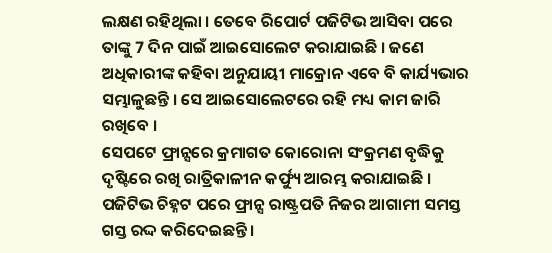ଲକ୍ଷଣ ରହିଥିଲା । ତେବେ ରିପୋର୍ଟ ପଜିଟିଭ ଆସିବା ପରେ ତାଙ୍କୁ 7 ଦିନ ପାଇଁ ଆଇସୋଲେଟ କରାଯାଇଛି । ଜଣେ ଅଧିକାରୀଙ୍କ କହିବା ଅନୁଯାୟୀ ମାକ୍ରୋନ ଏବେ ବି କାର୍ଯ୍ୟଭାର ସମ୍ଭାଳୁଛନ୍ତି । ସେ ଆଇସୋଲେଟରେ ରହି ମଧ୍ୟ କାମ ଜାରି ରଖିବେ ।
ସେପଟେ ଫ୍ରାନ୍ସରେ କ୍ରମାଗତ କୋରୋନା ସଂକ୍ରମଣ ବୃଦ୍ଧିକୁ ଦୃଷ୍ଟିରେ ରଖି ରାତ୍ରିକାଳୀନ କର୍ଫ୍ୟୁ ଆରମ୍ଭ କରାଯାଇଛି । ପଜିଟିଭ ଚିହ୍ନଟ ପରେ ଫ୍ରାନ୍ସ ରାଷ୍ଟ୍ରପତି ନିଜର ଆଗାମୀ ସମସ୍ତ ଗସ୍ତ ରଦ୍ଦ କରିଦେଇଛନ୍ତି ।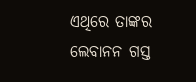ଏଥିରେ ତାଙ୍କର ଲେବାନନ ଗସ୍ତ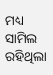ମଧ୍ୟ ସାମିଲ ରହିଥିଲା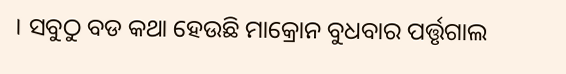। ସବୁଠୁ ବଡ କଥା ହେଉଛି ମାକ୍ରୋନ ବୁଧବାର ପର୍ତ୍ତୃଗାଲ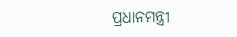ପ୍ରଧାନମନ୍ତ୍ରୀ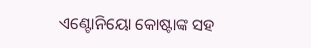ଏଣ୍ଟୋନିୟୋ କୋଷ୍ଟାଙ୍କ ସହ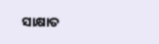ସାକ୍ଷାତ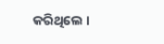କରିଥିଲେ ।